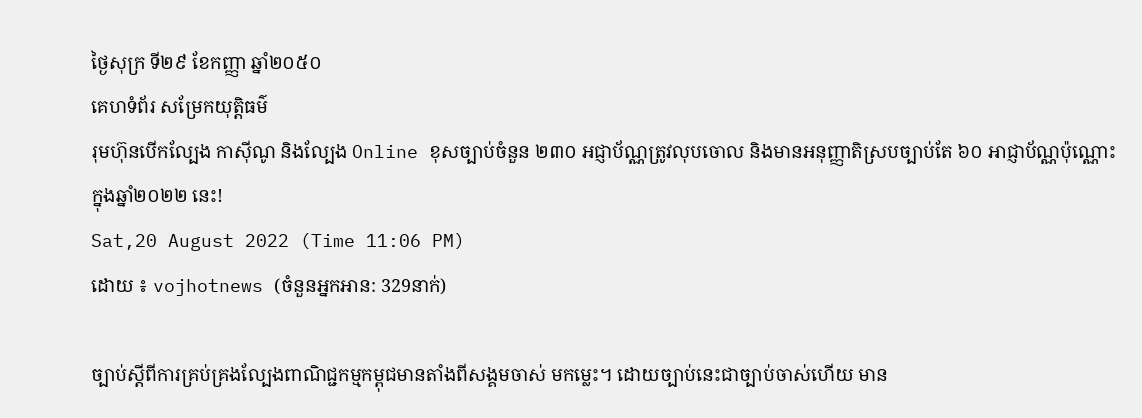ថ្ងៃសុក្រ ទី២៩ ខែកញ្ញា ឆ្នាំ២០៥០
គេហទំព័រ សម្រែកយុត្តិធម៌
រុមហ៊ុនបើកល្បែង កាស៊ីណូ និងល្បែង Online ខុសច្បាប់ចំនួន ២៣០ អជ្ញាប័ណ្ណត្រូវលុបចោល និងមានអនុញ្ញាតិស្របច្បាប់តែ ៦០ អាជ្ញាប័ណ្ណប៉ុណ្ណោះក្នុងឆ្នាំ២០២២ នេះ!
Sat,20 August 2022 (Time 11:06 PM)
ដោយ ៖ vojhotnews (ចំនួនអ្នកអាន: 329នាក់)

ច្បាប់ស្តីពីការគ្រប់គ្រងល្បែងពាណិជ្ជកម្មកម្ពុជមានតាំងពីសង្គមចាស់ មកម្លេះ។ ដោយច្បាប់នេះជាច្បាប់ចាស់ហើយ មាន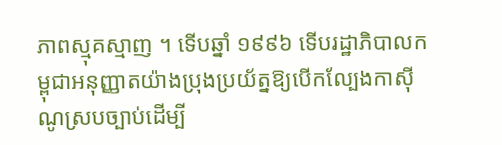ភាពស្មុគស្មាញ ។ ទើបឆ្នាំ ១៩៩៦ ទើបរដ្ឋាភិបាលកម្ពុជាអនុញ្ញាតយ៉ាងប្រុងប្រយ័ត្នឱ្យបើកល្បែងកាស៊ីណូស្របច្បាប់ដើម្បី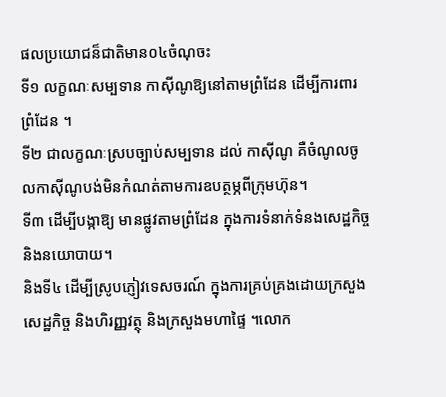ផលប្រយោជន៏ជាតិមាន០៤ចំណុចះ
ទី១ លក្ខណៈសម្បទាន កាស៊ីណូឱ្យនៅតាមព្រំដែន ដើម្បីការពារព្រំដែន ។
ទី២ ជាលក្ខណៈស្របច្បាប់សម្បទាន ដល់ កាស៊ីណូ គឺចំណូលចូលកាស៊ីណូបង់មិនកំណត់តាមការឧបត្ថម្ភពីក្រុមហ៊ុន។
ទី៣ ដើម្បីបង្កាឱ្យ មានផ្លូវតាមព្រំដែន ក្នុងការទំនាក់ទំនងសេដ្ឋកិច្ច និងនយោបាយ។
និងទី៤ ដើម្បីស្រូបភ្ញៀវទេសចរណ៍ ក្នុងការគ្រប់គ្រងដោយក្រសួងសេដ្ឋកិច្ច និងហិរញ្ញវត្ថុ និងក្រសួងមហាផ្ទៃ ។លោក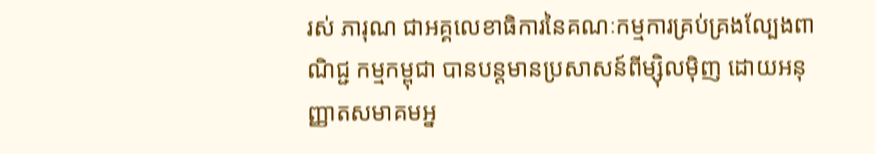រស់ ភារុណ ជាអគ្គលេខាធិការនៃគណៈកម្មការគ្រប់គ្រងល្បែងពាណិជ្ជ កម្មកម្ពុជា បានបន្តមានប្រសាសន៍ពីម្ស៊ិលម៉ិញ ដោយអនុញ្ញាតសមាគមអ្ន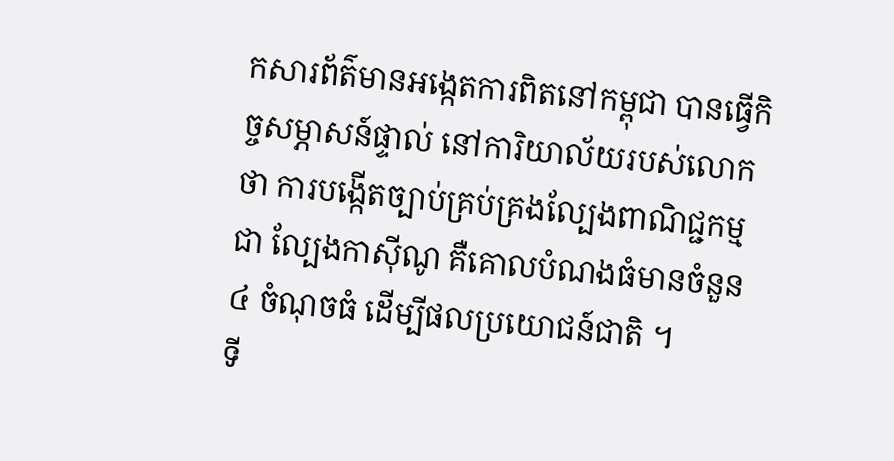កសារព័ត៌មានអង្កេតការពិតនៅកម្ពុជា បានធ្វើកិច្ចសម្ភាសន៍ផ្ទាល់ នៅការិយាល័យរបស់លោកថា ការបង្កើតច្បាប់គ្រប់គ្រងល្បែងពាណិជ្ជកម្មជា ល្បែងកាស៊ីណូ គឺគោលបំណងធំមានចំនួន ៤ ចំណុចធំ ដើម្បីផលប្រយោជន៍ជាតិ ។
ទី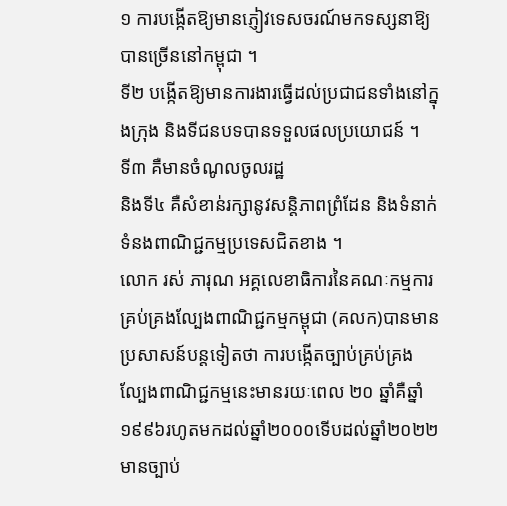១ ការបង្កើតឱ្យមានភ្ញៀវទេសចរណ៍មកទស្សនាឱ្យបានច្រើននៅកម្ពុជា ។
ទី២ បង្កើតឱ្យមានការងារធ្វើដល់ប្រជាជនទាំងនៅក្នុងក្រុង និងទីជនបទបានទទួលផលប្រយោជន៍ ។
ទី៣ គឺមានចំណូលចូលរដ្ឋ
និងទី៤ គឺសំខាន់រក្សានូវសន្តិភាពព្រំដែន និងទំនាក់ទំនងពាណិជ្ជកម្មប្រទេសជិតខាង ។
លោក រស់ ភារុណ អគ្គលេខាធិការនៃគណៈកម្មការគ្រប់គ្រងល្បែងពាណិជ្ជកម្មកម្ពុជា (គលក)បានមានប្រសាសន៍បន្តទៀតថា ការបង្កើតច្បាប់គ្រប់គ្រងល្បែងពាណិជ្ជកម្មនេះមានរយៈពេល ២០ ឆ្នាំគឺឆ្នាំ១៩៩៦រហូតមកដល់ឆ្នាំ២០០០ទើបដល់ឆ្នាំ២០២២មានច្បាប់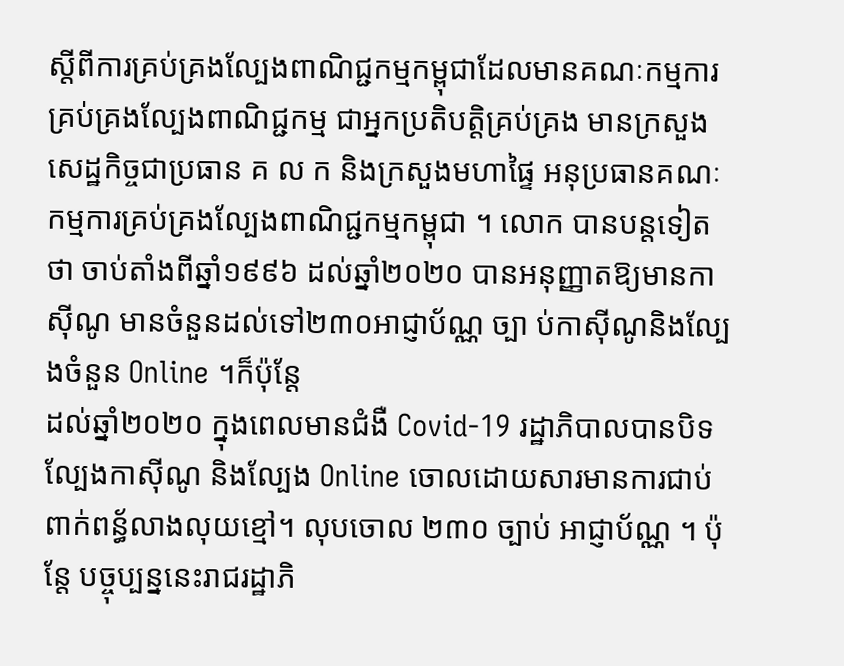ស្តីពីការគ្រប់គ្រងល្បែងពាណិជ្ជកម្មកម្ពុជាដែលមានគណៈកម្មការគ្រប់គ្រងល្បែងពាណិជ្ជកម្ម ជាអ្នកប្រតិបត្តិគ្រប់គ្រង មានក្រសួងសេដ្ឋកិច្ចជាប្រធាន គ ល ក និងក្រសួងមហាផ្ទៃ អនុប្រធានគណៈកម្មការគ្រប់គ្រងល្បែងពាណិជ្ជកម្មកម្ពុជា ។ លោក បានបន្តទៀតថា ចាប់តាំងពីឆ្នាំ១៩៩៦ ដល់ឆ្នាំ២០២០ បានអនុញ្ញាតឱ្យមានកាស៊ីណូ មានចំនួនដល់ទៅ២៣០អាជ្ញាប័ណ្ណ ច្បា ប់កាស៊ីណូនិងល្បែងចំនួន Online ។ក៏ប៉ុន្តែ
ដល់ឆ្នាំ២០២០ ក្នុងពេលមានជំងឺ Covid-19 រដ្ឋាភិបាលបានបិទល្បែងកាស៊ីណូ និងល្បែង Online ចោលដោយសារមានការជាប់ពាក់ពន្ធ័លាងលុយខ្មៅ។ លុបចោល ២៣០ ច្បាប់ អាជ្ញាប័ណ្ណ ។ ប៉ុន្តែ បច្ចុប្បន្ននេះរាជរដ្ឋាភិ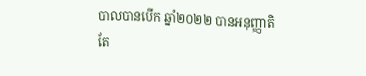បាលបានបើក ឆ្នាំ២០២២ បានអនុញ្ញាតិតែ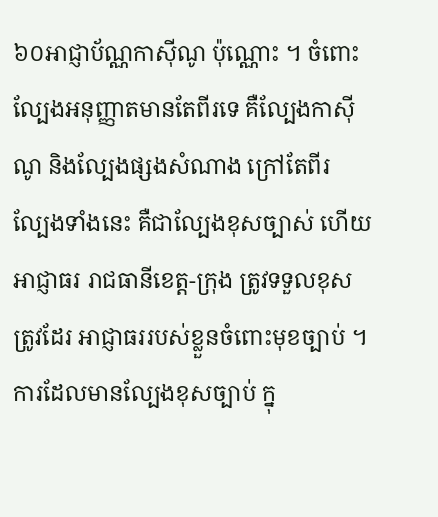៦០អាជ្ញាប័ណ្ណកាស៊ីណូ ប៉ុណ្ណោះ ។ ចំពោះល្បែងអនុញ្ញាតមានតែពីរទេ គឺល្បែងកាស៊ីណូ និងល្បែងផ្សងសំណាង ក្រៅតែពីរ ល្បែងទាំងនេះ គឺជាល្បែងខុសច្បាស់ ហើយ អាជ្ញាធរ រាជធានីខេត្ត-ក្រុង ត្រូវទទួលខុសត្រូវដែរ អាជ្ញាធររបស់ខ្លួនចំពោះមុខច្បាប់ ។ ការដែលមានល្បែងខុសច្បាប់ ក្នុ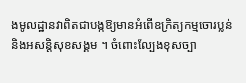ងមូលដ្ឋានវាពិតជាបង្កឱ្យមានអំពើឧក្រិត្យកម្មចោរប្លន់ និងអសន្តិសុខសង្គម ។ ចំពោះល្បែងខុសច្បា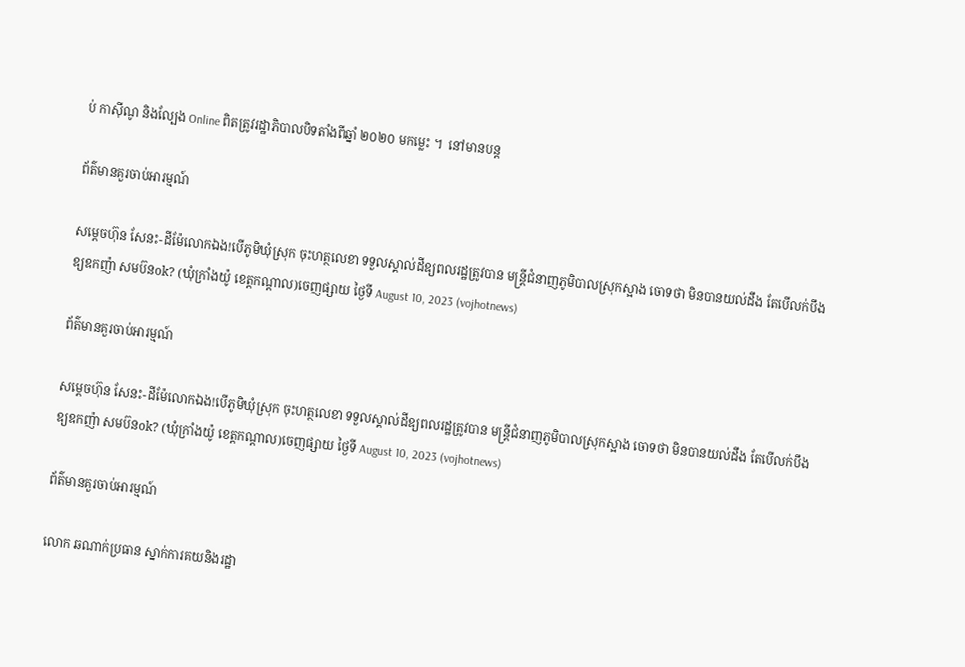ប់ កាស៊ីណូ និងល្បែង Online ពិតត្រូវរដ្ឋាភិបាលបិទតាំងពីឆ្នាំ ២០២០ មកម្លេះ ។  នៅមានបន្ត

ព័ត៌មានគួរចាប់អារម្មណ៍

សម្តេចហ៊ុន សែនះ-ដីម៉ែលោកឯង!បើភូមិឃុំស្រុក ចុះហត្ថលេខា ទទួលស្គាល់ដីឧ្យពលរដ្ឋត្រូវបាន មន្រ្តីជំនាញភូមិបាលស្រុកស្អាង ចោទថា មិនបានយល់ដឹង តែបើលក់បឹងឧ្យឧកញ៉ា សមប៊នok? (ឃុំក្រាំងយ៉ូ ខេត្តកណ្តាល)ចេញផ្សាយ ថ្ងៃទី August 10, 2023 (vojhotnews)

ព័ត៌មានគួរចាប់អារម្មណ៍

សម្តេចហ៊ុន សែនះ-ដីម៉ែលោកឯង!បើភូមិឃុំស្រុក ចុះហត្ថលេខា ទទួលស្គាល់ដីឧ្យពលរដ្ឋត្រូវបាន មន្រ្តីជំនាញភូមិបាលស្រុកស្អាង ចោទថា មិនបានយល់ដឹង តែបើលក់បឹងឧ្យឧកញ៉ា សមប៊នok? (ឃុំក្រាំងយ៉ូ ខេត្តកណ្តាល)ចេញផ្សាយ ថ្ងៃទី August 10, 2023 (vojhotnews)

ព័ត៌មានគួរចាប់អារម្មណ៍

លោក ឆណាក់ប្រធាន ស្នាក់ការគយនិងរដ្ឋា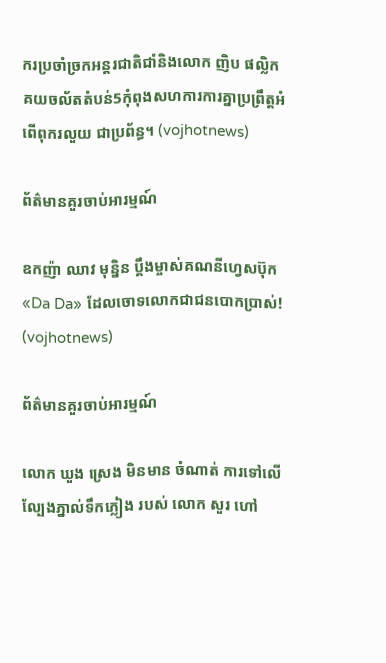ករប្រចាំច្រកអន្តរជាតិជាំនិងលោក ញិប ផល្លិក គយចល័តតំបន់5កុំពុងសហការការគ្នាប្រព្រឹត្តអំពើពុករលួយ ជាប្រព័ន្ធ។ (vojhotnews)

ព័ត៌មានគួរចាប់អារម្មណ៍

ឧកញ៉ា ឈាវ មុន្និន ប្តឹងម្ចាស់គណនីហ្វេសប៊ុក «Da Da» ដែលចោទលោកជាជនបោកប្រាស់! (vojhotnews)

ព័ត៌មានគួរចាប់អារម្មណ៍

លោក ឃួង ស្រេង មិនមាន ចំណាត់ ការទៅលើល្បែងភ្នាល់ទឹកភ្លៀង របស់ លោក សួរ ហៅ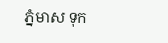ភ្នំមាស ទុក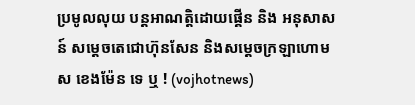ប្រមូលលុយ បន្តអាណត្តិដោយផ្គេីន និង អនុសាសន៍ សម្តេចតេជោហ៊ុនសែន និងសម្តេចក្រឡាហោម ស ខេងម៉ែន ទេ ឬ ! (vojhotnews)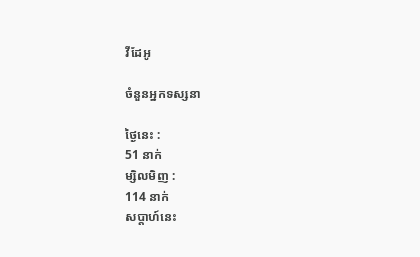វីដែអូ

ចំនួនអ្នកទស្សនា

ថ្ងៃនេះ :
51 នាក់
ម្សិលមិញ :
114 នាក់
សប្តាហ៍នេះ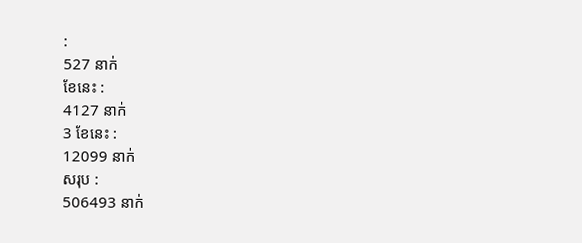:
527 នាក់
ខែនេះ :
4127 នាក់
3 ខែនេះ :
12099 នាក់
សរុប :
506493 នាក់